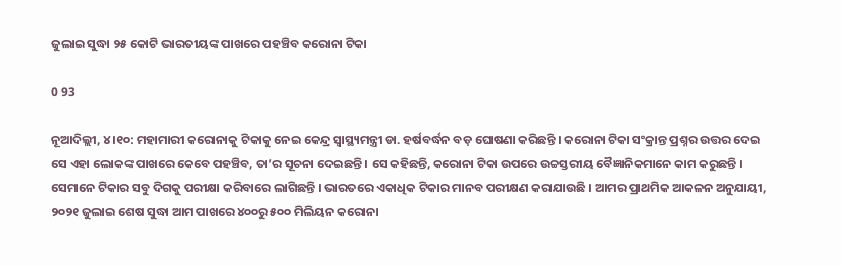ଜୁଲାଇ ସୁଦ୍ଧା ୨୫ କୋଟି ଭାରତୀୟଙ୍କ ପାଖରେ ପହଞ୍ଚିବ କରୋନା ଟିକା

0 93

ନୂଆଦିଲ୍ଲୀ, ୪ ।୧୦: ମହାମାରୀ କରୋନାକୁ ଟିକାକୁ ନେଇ କେନ୍ଦ୍ର ସ୍ୱାସ୍ଥ୍ୟମନ୍ତ୍ରୀ ଡା. ହର୍ଷବର୍ଦ୍ଧନ ବଡ଼ ଘୋଷଣା କରିଛନ୍ତି । କରୋନା ଟିକା ସଂକ୍ରାନ୍ତ ପ୍ରଶ୍ନର ଉତ୍ତର ଦେଇ ସେ ଏହା ଲୋକଙ୍କ ପାଖରେ କେବେ ପହଞ୍ଚିବ, ତା’ର ସୂଚନା ଦେଇଛନ୍ତି । ସେ କହିଛନ୍ତି, କରୋନା ଟିକା ଉପରେ ଉଚ୍ଚସ୍ତରୀୟ ବୈଜ୍ଞାନିକମାନେ କାମ କରୁଛନ୍ତି । ସେମାନେ ଟିକାର ସବୁ ଦିଗକୁ ପରୀକ୍ଷା କରିବାରେ ଲାଗିଛନ୍ତି । ଭାରତରେ ଏକାଧିକ ଟିକାର ମାନବ ପରୀକ୍ଷଣ କରାଯାଉଛି । ଆମର ପ୍ରାଥମିକ ଆକଳନ ଅନୁଯାୟୀ, ୨୦୨୧ ଜୁଲାଇ ଶେଷ ସୁଦ୍ଧା ଆମ ପାଖରେ ୪୦୦ରୁ ୫୦୦ ମିଲିୟନ କରୋନା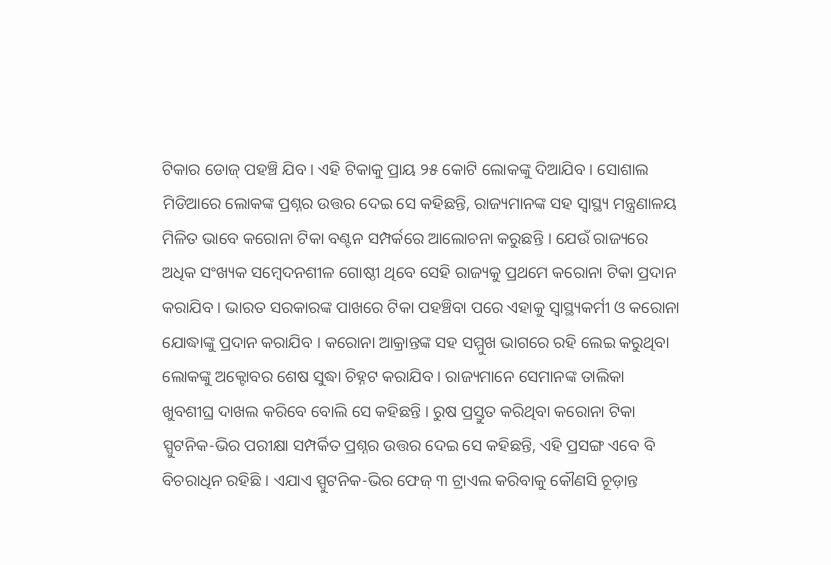ଟିକାର ଡୋଜ୍ ପହଞ୍ଚି ଯିବ । ଏହି ଟିକାକୁ ପ୍ରାୟ ୨୫ କୋଟି ଲୋକଙ୍କୁ ଦିଆଯିବ । ସୋଶାଲ ମିଡିଆରେ ଲୋକଙ୍କ ପ୍ରଶ୍ନର ଉତ୍ତର ଦେଇ ସେ କହିଛନ୍ତି, ରାଜ୍ୟମାନଙ୍କ ସହ ସ୍ୱାସ୍ଥ୍ୟ ମନ୍ତ୍ରଣାଳୟ ମିଳିତ ଭାବେ କରୋନା ଟିକା ବଣ୍ଟନ ସମ୍ପର୍କରେ ଆଲୋଚନା କରୁଛନ୍ତି । ଯେଉଁ ରାଜ୍ୟରେ ଅଧିକ ସଂଖ୍ୟକ ସମ୍ବେଦନଶୀଳ ଗୋଷ୍ଠୀ ଥିବେ ସେହି ରାଜ୍ୟକୁ ପ୍ରଥମେ କରୋନା ଟିକା ପ୍ରଦାନ କରାଯିବ । ଭାରତ ସରକାରଙ୍କ ପାଖରେ ଟିକା ପହଞ୍ଚିବା ପରେ ଏହାକୁ ସ୍ୱାସ୍ଥ୍ୟକର୍ମୀ ଓ କରୋନା ଯୋଦ୍ଧାଙ୍କୁ ପ୍ରଦାନ କରାଯିବ । କରୋନା ଆକ୍ରାନ୍ତଙ୍କ ସହ ସମ୍ମୁଖ ଭାଗରେ ରହି ଲେଇ କରୁଥିବା ଲୋକଙ୍କୁ ଅକ୍ଟୋବର ଶେଷ ସୁଦ୍ଧା ଚିହ୍ନଟ କରାଯିବ । ରାଜ୍ୟମାନେ ସେମାନଙ୍କ ତାଲିକା ଖୁବଶୀଘ୍ର ଦାଖଲ କରିବେ ବୋଲି ସେ କହିଛନ୍ତି । ରୁଷ ପ୍ରସ୍ତୁତ କରିଥିବା କରୋନା ଟିକା ସ୍ପୁଟନିକ-ଭିର ପରୀକ୍ଷା ସମ୍ପର୍କିତ ପ୍ରଶ୍ନର ଉତ୍ତର ଦେଇ ସେ କହିଛନ୍ତି, ଏହି ପ୍ରସଙ୍ଗ ଏବେ ବି ବିଚରାଧିନ ରହିଛି । ଏଯାଏ ସ୍ପୁଟନିକ-ଭିର ଫେଜ୍ ୩ ଟ୍ରାଏଲ କରିବାକୁ କୌଣସି ଚୂଡ଼ାନ୍ତ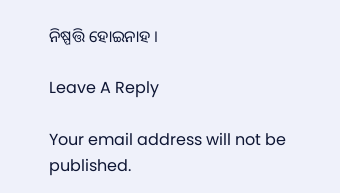ନିଷ୍ପତ୍ତି ହୋଇନାହ ।

Leave A Reply

Your email address will not be published.